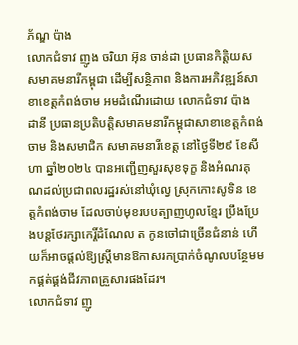ភ័ណ្ឌ ប៉ាង
លោកជំទាវ ញូង ចរិយា អ៊ុន ចាន់ដា ប្រធានកិត្តិយសសមាគមនារីកម្ពុជា ដើម្បីសន្ថិភាព និងការអភិវឌ្ឍន៍សាខាខេត្តកំពង់ចាម អមដំណើរដោយ លោកជំទាវ ប៉ាង ដានី ប្រធានប្រតិបត្តិសមាគមនារីកម្ពុជាសាខាខេត្តកំពង់ចាម និងសមាជិក សមាគមនារីខេត្ត នៅថ្ងៃទី២៩ ខែសីហា ឆ្នាំ២០២៤ បានអញ្ជើញសួរសុខទុក្ខ និងអំណរគុណដល់ប្រជាពលរដ្ឋរស់នៅឃុំល្វេ ស្រុកកោះសូទិន ខេត្តកំពង់ចាម ដែលចាប់មុខរបបត្បាញហូលខ្មែរ ប្រឹងប្រែងបន្តថែរក្សាកេរ្តិ៍ដំណែល ត កូនចៅជាច្រើនជំនាន់ ហើយក៏អាចផ្តល់ឱ្យស្ត្រីមានឱកាសរកប្រាក់ចំណូលបន្ថែមមកផ្គត់ផ្គង់ជីវភាពគ្រួសារផងដែរ។
លោកជំទាវ ញូ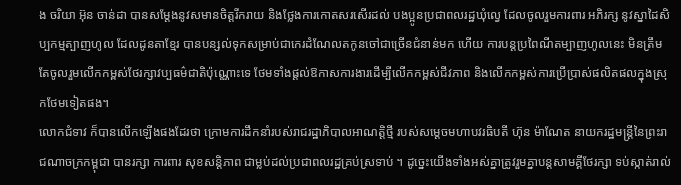ង ចរិយា អ៊ុន ចាន់ដា បានសម្តែងនូវសមានចិត្តរីករាយ និងថ្លែងការកោតសរសើរដល់ បងប្អូនប្រជាពលរដ្ឋឃុំល្វេ ដែលចូលរួមការពារ អភិរក្ស នូវស្នាដៃសិប្បកម្មត្បាញហូល ដែលដូនតាខ្មែរ បានបន្សល់ទុកសម្រាប់ជាកេរដំណែលតកូនចៅជាច្រើនជំនាន់មក ហើយ ការបន្តប្រពៃណីតម្បាញហូលនេះ មិនត្រឹមតែចូលរួមលើកកម្ពស់ថែរក្សាវប្បធម៌ជាតិប៉ុណ្ណោះទេ ថែមទាំងផ្តល់ឱកាសការងារដើម្បីលើកកម្ពស់ជីវភាព និងលើកកម្ពស់ការប្រើប្រាស់ផលិតផលក្នុងស្រុកថែមទៀតផង។
លោកជំទាវ ក៏បានលើកឡើងផងដែរថា ក្រោមការដឹកនាំរបស់រាជរដ្ឋាភិបាលអាណត្តិថ្មី របស់សម្តេចមហាបវរធិបតី ហ៊ុន ម៉ាណែត នាយករដ្ឋមន្រ្តីនៃព្រះរាជណាចក្រកម្ពុជា បានរក្សា ការពារ សុខសន្តិភាព ជាម្លប់ដល់ប្រជាពលរដ្ឋគ្រប់ស្រទាប់ ។ ដូច្នេះយើងទាំងអស់គ្នាត្រូវរួមគ្នាបន្តសាមគ្គីថែរក្សា ទប់ស្កាត់រាល់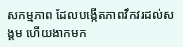សកម្មភាព ដែលបង្កើតភាពវឹកវរដល់សង្គម ហើយងាកមក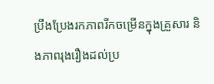ប្រឹងប្រែងរកភាពរីកចម្រើនក្នុងគ្រួសារ និងភាពរុងរឿងដល់ប្រ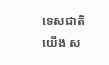ទេសជាតិយើង ស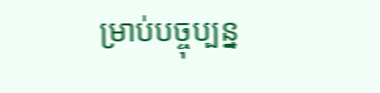ម្រាប់បច្ចុប្បន្ន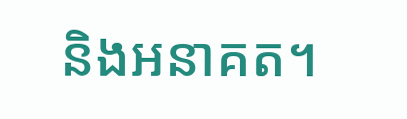និងអនាគត។